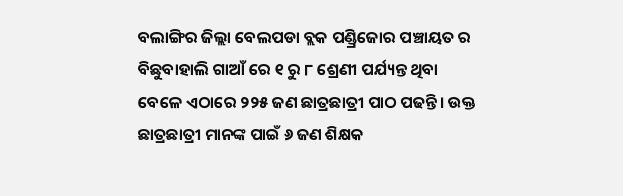ବଲାଙ୍ଗିର ଜିଲ୍ଲା ବେଲପଡା ବ୍ଲକ ପଣ୍ଡ୍ରିଜୋର ପଞ୍ଚାୟତ ର ବିଛୁବାହାଲି ଗାଆଁ ରେ ୧ ରୁ ୮ ଶ୍ରେଣୀ ପର୍ଯ୍ୟନ୍ତ ଥିବା ବେଳେ ଏଠାରେ ୨୨୫ ଜଣ ଛାତ୍ରଛାତ୍ରୀ ପାଠ ପଢନ୍ତି। ଉକ୍ତ ଛାତ୍ରଛାତ୍ରୀ ମାନଙ୍କ ପାଇଁ ୬ ଜଣ ଶିକ୍ଷକ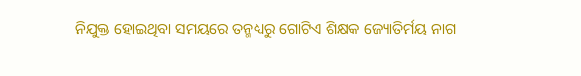ନିଯୁକ୍ତ ହୋଇଥିବା ସମୟରେ ତନ୍ମଧ୍ୟରୁ ଗୋଟିଏ ଶିକ୍ଷକ ଜ୍ୟୋତିର୍ମୟ ନାଗ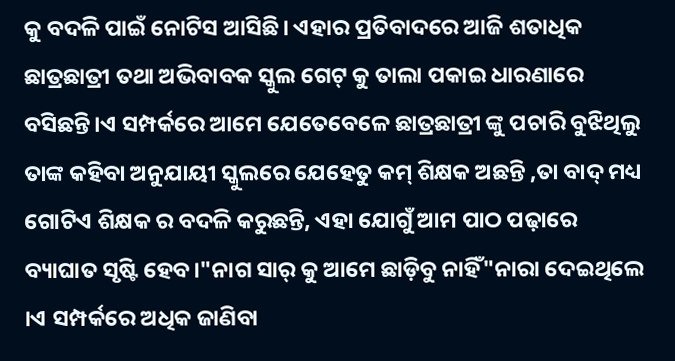କୁ ବଦଳି ପାଇଁ ନୋଟିସ ଆସିଛି। ଏହାର ପ୍ରତିବାଦରେ ଆଜି ଶତାଧିକ ଛାତ୍ରଛାତ୍ରୀ ତଥା ଅଭିବାବକ ସ୍କୁଲ ଗେଟ୍ କୁ ତାଲା ପକାଇ ଧାରଣାରେ ବସିଛନ୍ତି।ଏ ସମ୍ପର୍କରେ ଆମେ ଯେତେବେଳେ ଛାତ୍ରଛାତ୍ରୀ ଙ୍କୁ ପଚାରି ବୁଝିଥିଲୁ ତାଙ୍କ କହିବା ଅନୁଯାୟୀ ସ୍କୁଲରେ ଯେହେତୁ କମ୍ ଶିକ୍ଷକ ଅଛନ୍ତି ,ତା ବାଦ୍ ମଧ୍ୟ ଗୋଟିଏ ଶିକ୍ଷକ ର ବଦଳି କରୁଛନ୍ତି, ଏହା ଯୋଗୁଁ ଆମ ପାଠ ପଢ଼ାରେ ବ୍ୟାଘାତ ସୃଷ୍ଟି ହେବ।"ନାଗ ସାର୍ କୁ ଆମେ ଛାଡ଼ିବୁ ନାହିଁ"ନାରା ଦେଇଥିଲେ ।ଏ ସମ୍ପର୍କରେ ଅଧିକ ଜାଣିବା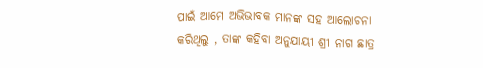ପାଇଁ ଆମେ ଅଭିଭାବକ ମାନଙ୍କ ସହ ଆଲୋଚନା କରିଥିଲୁ , ତାଙ୍କ କହିବା ଅନୁଯାୟୀ ଶ୍ରୀ ନାଗ ଛାତ୍ର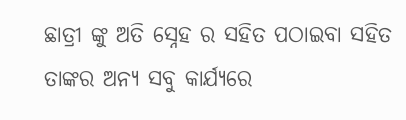ଛାତ୍ରୀ ଙ୍କୁ ଅତି ସ୍ନେହ ର ସହିତ ପଠାଇବା ସହିତ ତାଙ୍କର ଅନ୍ୟ ସବୁ କାର୍ଯ୍ୟରେ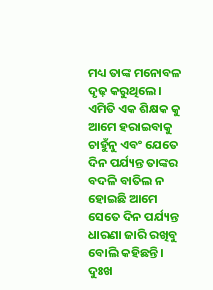ମଧ୍ୟ ତାଙ୍କ ମନୋବଳ ଦୃଢ଼ କରୁଥିଲେ। ଏମିତି ଏକ ଶିକ୍ଷକ କୁ ଆମେ ହରାଇବାକୁ ଚାହୁଁନୁ ଏବଂ ଯେତେ ଦିନ ପର୍ଯ୍ୟନ୍ତ ତାଙ୍କର ବଦଳି ବାତିଲ ନ ହୋଇଛି ଆମେ ସେତେ ଦିନ ପର୍ଯ୍ୟନ୍ତ ଧାରଣା ଜାରି ରଖିବୁ ବୋଲି କହିଛନ୍ତି। ଦୁଃଖ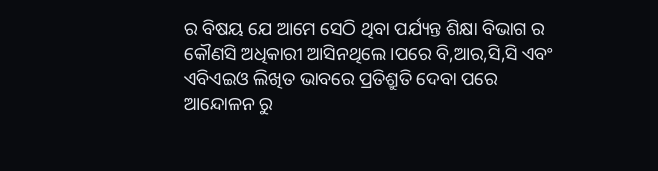ର ବିଷୟ ଯେ ଆମେ ସେଠି ଥିବା ପର୍ଯ୍ୟନ୍ତ ଶିକ୍ଷା ବିଭାଗ ର କୌଣସି ଅଧିକାରୀ ଆସିନଥିଲେ।ପରେ ବି,ଆର,ସି,ସି ଏବଂ ଏବିଏଇଓ ଲିଖିତ ଭାବରେ ପ୍ରତିଶ୍ରୁତି ଦେବା ପରେ ଆନ୍ଦୋଳନ ରୁ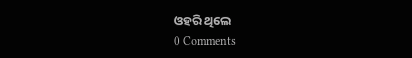ଓହରି ଥିଲେ
0 Comments